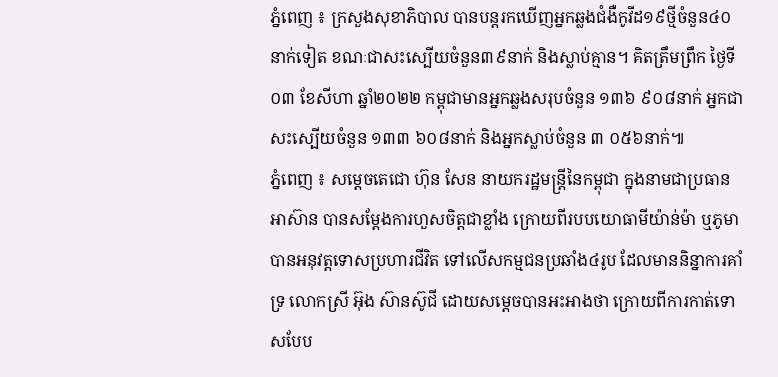ភ្នំពេញ ៖ ក្រសួងសុខាភិបាល បានបន្តរកឃើញអ្នកឆ្លងជំងឺកូវីដ១៩ថ្មីចំនួន៤០នាក់ទៀត ខណៈជាសះស្បើយចំនួន៣៩នាក់ និងស្លាប់គ្មាន។ គិតត្រឹមព្រឹក ថ្ងៃទី០៣ ខែសីហា ឆ្នាំ២០២២ កម្ពុជាមានអ្នកឆ្លងសរុបចំនួន ១៣៦ ៩០៨នាក់ អ្នកជាសះស្បើយចំនួន ១៣៣ ៦០៨នាក់ និងអ្នកស្លាប់ចំនួន ៣ ០៥៦នាក់៕
ភ្នំពេញ ៖ សម្ដេចតេជោ ហ៊ុន សែន នាយករដ្ឋមន្ដ្រីនៃកម្ពុជា ក្នុងនាមជាប្រធានអាស៊ាន បានសម្តែងការហួសចិត្តជាខ្លាំង ក្រោយពីរបបយោធាមីយ៉ាន់ម៉ា ឬភូមា បានអនុវត្តទោសប្រហារជីវិត ទៅលើសកម្មជនប្រឆាំង៤រូប ដែលមាននិន្នាការគាំទ្រ លោកស្រី អ៊ុង ស៊ានស៊ូជី ដោយសម្តេចបានអះអាងថា ក្រោយពីការកាត់ទោសបែប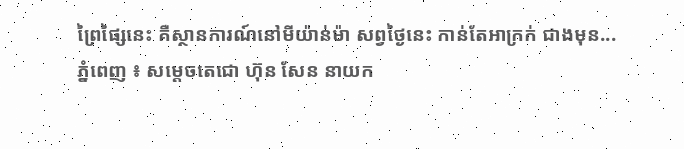ព្រៃផ្សៃនេះ គឺស្ថានការណ៍នៅមីយ៉ាន់ម៉ា សព្វថ្ងៃនេះ កាន់តែអាក្រក់ ជាងមុន...
ភ្នំពេញ ៖ សម្ដេចតេជោ ហ៊ុន សែន នាយក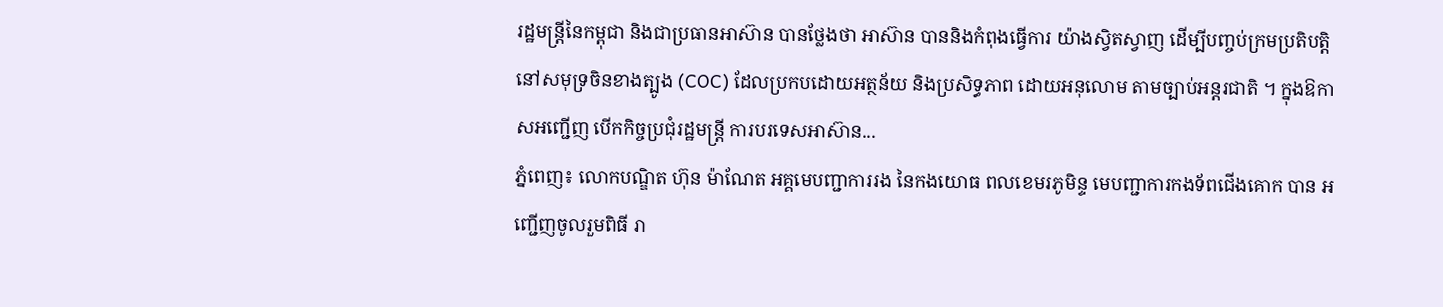រដ្ឋមន្ត្រីនៃកម្ពុជា និងជាប្រធានអាស៊ាន បានថ្លែងថា អាស៊ាន បាននិងកំពុងធ្វើការ យ៉ាងស្វិតស្វាញ ដើម្បីបញ្ចប់ក្រមប្រតិបត្តិ នៅសមុទ្រចិនខាងត្បូង (COC) ដែលប្រកបដោយអត្ថន័យ និងប្រសិទ្ធភាព ដោយអនុលោម តាមច្បាប់អន្តរជាតិ ។ ក្នុងឱកាសអញ្ជើញ បើកកិច្ចប្រជុំរដ្ឋមន្ត្រី ការបរទេសអាស៊ាន...
ភ្នំពេញ៖ លោកបណ្ឌិត ហ៊ុន ម៉ាណែត អគ្គមេបញ្ជាការរង នៃកងយោធ ពលខេមរភូមិន្ទ មេបញ្ជាការកងទ័ពជើងគោក បាន អញ្ជើញចូលរួមពិធី រា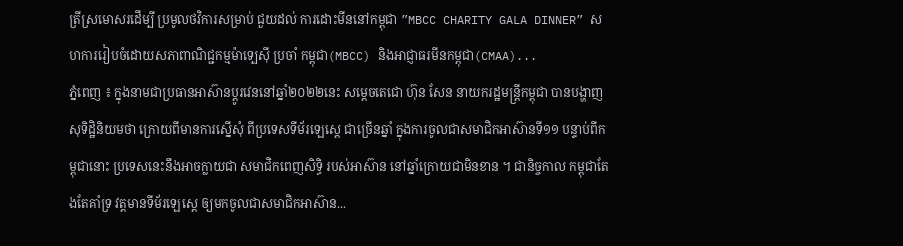ត្រីស្រមោសរដើម្បី ប្រមូលថវិការសម្រាប់ ជួយដល់ ការដោះមីននៅកម្ពុជា ”MBCC CHARITY GALA DINNER” សហការរៀបចំដោយសភាពាណិជ្ជកម្មម៉ាទ្បេស៊ី ប្រចាំ កម្ពុជា(MBCC) និងអាជ្ញាធរមីនកម្ពុជា(CMAA)...
ភ្នំពេញ ៖ ក្នុងនាមជាប្រធានអាស៊ានប្តូរវេននៅឆ្នាំ២០២២នេះ សម្តេចតេជោ ហ៊ុន សែន នាយករដ្ឋមន្រ្តីកម្ពុជា បានបង្ហាញសុទិដ្ឋិនិយមថា ក្រោយពីមានការស្នើសុំ ពីប្រទេសទីម័រឡេស្តេ ជាច្រើនឆ្នាំ ក្នុងការចូលជាសមាជិកអាស៊ានទី១១ បន្ទាប់ពីកម្ពុជានោះ ប្រទេសនេះនឹងអាចក្លាយជា សមាជិកពេញសិទ្ធិ របស់អាស៊ាន នៅឆ្នាំក្រោយជាមិនខាន ។ ជានិច្ចកាល កម្ពុជាតែងតែគាំទ្រ វត្តមានទីម័រឡេស្តេ ឲ្យមកចូលជាសមាជិកអាស៊ាន...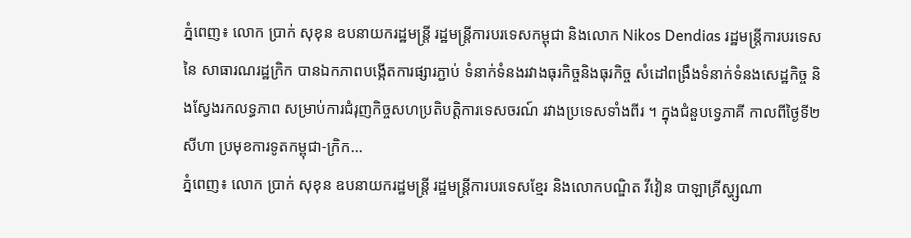ភ្នំពេញ៖ លោក ប្រាក់ សុខុន ឧបនាយករដ្ឋមន្ត្រី រដ្ឋមន្ត្រីការបរទេសកម្ពុជា និងលោក Nikos Dendias រដ្ឋមន្រ្តីការបរទេសនៃ សាធារណរដ្ឋក្រិក បានឯកភាពបង្កើតការផ្សារភ្ជាប់ ទំនាក់ទំនងរវាងធុរកិច្ចនិងធុរកិច្ច សំដៅពង្រឹងទំនាក់ទំនងសេដ្ឋកិច្ច និងស្វែងរកលទ្ធភាព សម្រាប់ការជំរុញកិច្ចសហប្រតិបត្តិការទេសចរណ៍ រវាងប្រទេសទាំងពីរ ។ ក្នុងជំនួបទ្វេភាគី កាលពីថ្ងៃទី២ សីហា ប្រមុខការទូតកម្ពុជា-ក្រិក...
ភ្នំពេញ៖ លោក ប្រាក់ សុខុន ឧបនាយករដ្ឋមន្រ្តី រដ្ឋមន្រ្តីការបរទេសខ្មែរ និងលោកបណ្ឌិត វីវៀន បាឡាគ្រីស្ហ្សណា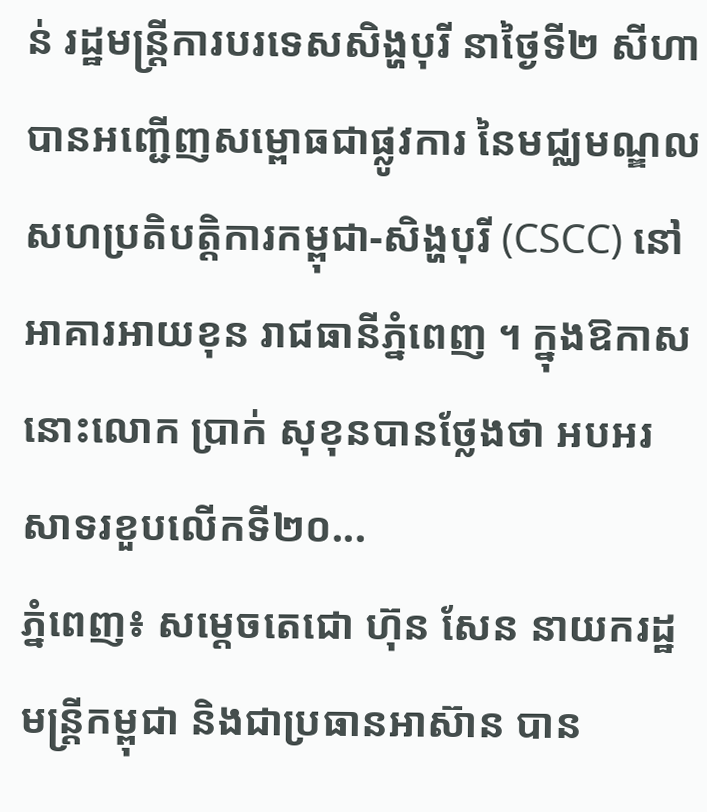ន់ រដ្ឋមន្រ្តីការបរទេសសិង្ហបុរី នាថ្ងៃទី២ សីហា បានអញ្ជើញសម្ពោធជាផ្លូវការ នៃមជ្ឈមណ្ឌលសហប្រតិបត្តិការកម្ពុជា-សិង្ហបុរី (CSCC) នៅអាគារអាយខុន រាជធានីភ្នំពេញ ។ ក្នុងឱកាសនោះលោក ប្រាក់ សុខុនបានថ្លែងថា អបអរសាទរខួបលើកទី២០...
ភ្នំពេញ៖ សម្តេចតេជោ ហ៊ុន សែន នាយករដ្ឋមន្ត្រីកម្ពុជា និងជាប្រធានអាស៊ាន បាន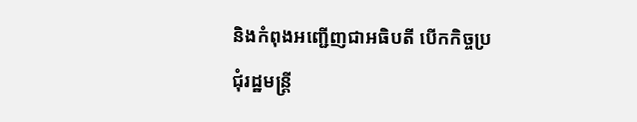និងកំពុងអញ្ជើញជាអធិបតី បើកកិច្ចប្រជុំរដ្ឋមន្ត្រី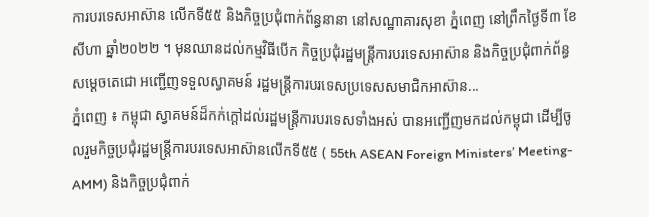ការបរទេសអាស៊ាន លើកទី៥៥ និងកិច្ចប្រជុំពាក់ព័ន្ធនានា នៅសណ្ឋាគារសុខា ភ្នំពេញ នៅព្រឹកថ្ងៃទី៣ ខែសីហា ឆ្នាំ២០២២ ។ មុនឈានដល់កម្មវិធីបើក កិច្ចប្រជុំរដ្ឋមន្ត្រីការបរទេសអាស៊ាន និងកិច្ចប្រជុំពាក់ព័ន្ធ សម្តេចតេជោ អញ្ជើញទទួលស្វាគមន៍ រដ្ឋមន្ត្រីការបរទេសប្រទេសសមាជិកអាស៊ាន...
ភ្នំពេញ ៖ កម្ពុជា ស្វាគមន៍ដ៏កក់ក្តៅដល់រដ្ឋមន្រ្តីការបរទេសទាំងអស់ បានអញ្ជើញមកដល់កម្ពុជា ដើម្បីចូលរួមកិច្ចប្រជុំរដ្ឋមន្ត្រីការបរទេសអាស៊ានលើកទី៥៥ ( 55th ASEAN Foreign Ministers’ Meeting- AMM) និងកិច្ចប្រជុំពាក់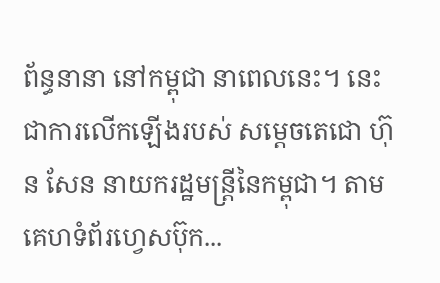ព័ន្ធនានា នៅកម្ពុជា នាពេលនេះ។ នេះជាការលើកឡើងរបស់ សម្ដេចតេជោ ហ៊ុន សែន នាយករដ្ឋមន្ដ្រីនៃកម្ពុជា។ តាមគេហទំព័រហ្វេសប៊ុក...